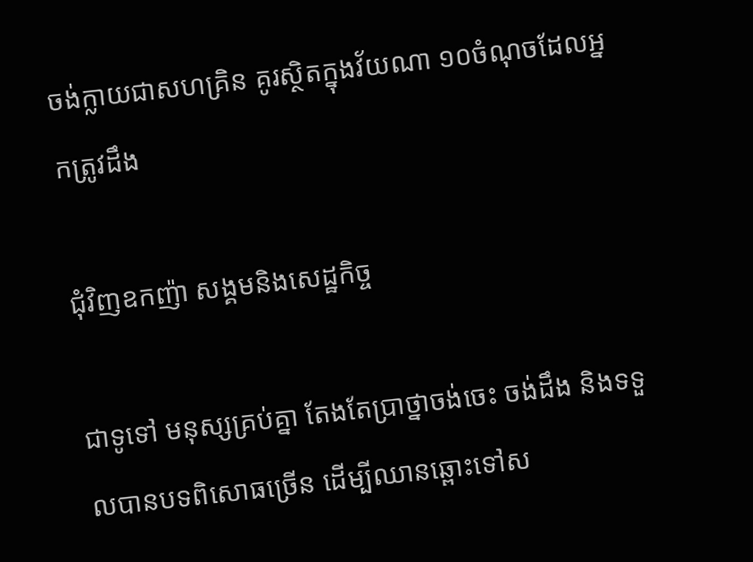ចង់ក្លាយជាសហគ្រិន គូរស្ថិតក្នុងវ័យណា ១០ចំណុចដែលអ្នកត្រូវដឹង

ជុំវិញឧកញ៉ា សង្គមនិងសេដ្ឋកិច្ច

ជាទូទៅ មនុស្សគ្រប់គ្នា តែងតែប្រាថ្នាចង់ចេះ ចង់ដឹង និងទទួលបានបទពិសោធច្រើន ដើម្បីឈានឆ្ពោះទៅស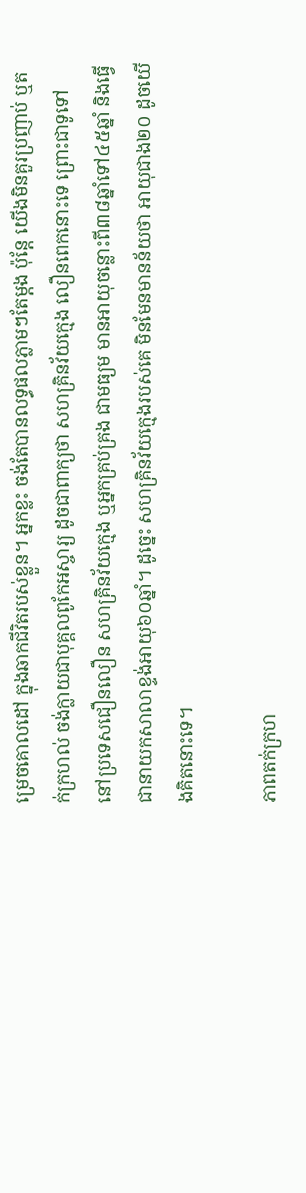ម្រេចគោលដៅ ក្នុងឆាកជីវិតរបស់ខ្លួន។ អ្នកខ្លះ ចង់តែបានលទ្ធផលភ្លាមៗតែម្តង ប៉ុន្តែ យើងមិនគួរប្រញាប់ ឬតក់ក្រហល់ ចង់ក្លាយជាបុគ្គលពូកែអស្ចារ្យ ដូចជាពាក្យថា សហគ្រិនវ័យក្មេង លឿនពេកនោះទេ ព្រោះជាទូទៅ នៅប្រទេសជឿនលឿន សហគ្រិនវ័យក្មេង ឬអ្នកគ្រប់គ្រង ជាមធ្យម មានអាយុចន្លោះពី៣៨ឆ្នាំទៅ៤៥ឆ្នាំ និងធ្វើជានាយកសាលាខ្ទង់អាយុ៦០ឆ្នាំ។ ដូច្នេះ សហគ្រិនវ័យក្មេងរបស់គេ មិនមែនមានន័យថា អាយុជាង២០ ដូចយើងគិតនោះទេ។

ភាពតក់ក្រហ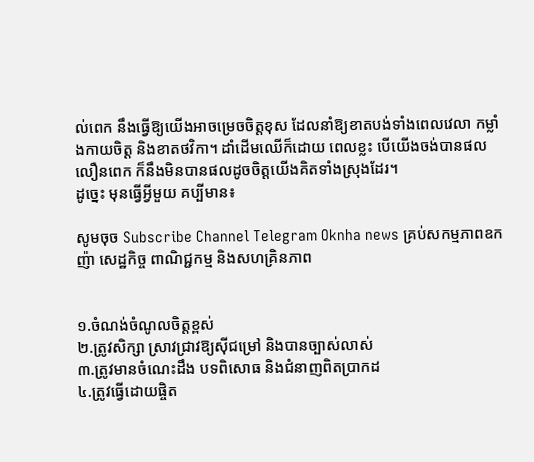ល់ពេក នឹងធ្វើឱ្យយើងអាចម្រេចចិត្តខុស ដែលនាំឱ្យខាតបង់ទាំងពេលវេលា កម្លាំងកាយចិត្ត និងខាតថវិកា។ ដាំដើមឈើក៏ដោយ ពេលខ្លះ បើយើងចង់បានផលលឿនពេក ក៏នឹងមិនបានផលដូចចិត្តយើងគិតទាំងស្រុងដែរ។
ដូច្នេះ មុនធ្វើអ្វីមួយ គប្បីមាន៖

សូមចុច Subscribe Channel Telegram Oknha news គ្រប់សកម្មភាពឧកញ៉ា សេដ្ឋកិច្ច ពាណិជ្ជកម្ម និងសហគ្រិនភាព


១.ចំណង់ចំណូលចិត្តខ្ពស់
២.ត្រូវសិក្សា ស្រាវជ្រាវឱ្យស៊ីជម្រៅ និងបានច្បាស់លាស់
៣.ត្រូវមានចំណេះដឹង បទពិសោធ និងជំនាញពិតប្រាកដ
៤.ត្រូវធ្វើដោយផ្ចិត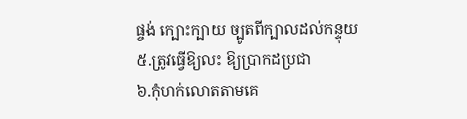ផ្ចង់ ក្បោះក្បាយ ច្បូតពីក្បាលដល់កន្ទុយ
៥.ត្រូវធ្វើឱ្យលះ ឱ្យប្រាកដប្រជា
៦.កុំហក់លោតតាមគេ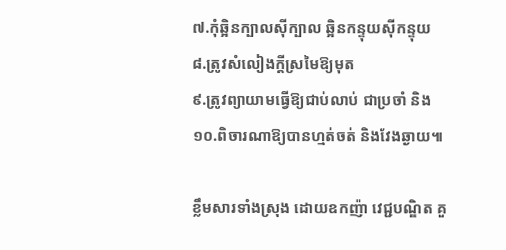៧.កុំឆ្អិនក្បាលស៊ីក្បាល ឆ្អិនកន្ទុយស៊ីកន្ទុយ
៨.ត្រូវសំលៀងក្តីស្រមៃឱ្យមុត
៩.ត្រូវព្យាយាមធ្វើឱ្យជាប់លាប់ ជាប្រចាំ និង
១០.ពិចារណាឱ្យបានហ្មត់ចត់ និងវែងឆ្ងាយ៕

ខ្លឹមសារទាំងស្រុង ដោយឧកញ៉ា វេជ្ជបណ្ឌិត គួ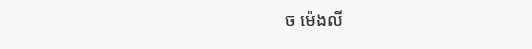ច ម៉េងលី